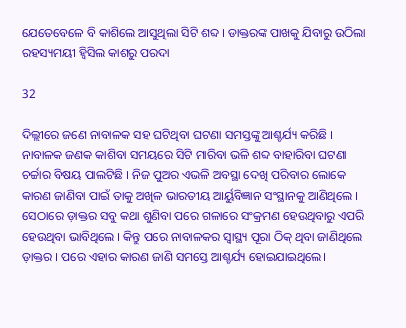ଯେତେବେଳେ ବି କାଶିଲେ ଆସୁଥିଲା ସିଟି ଶବ୍ଦ । ଡାକ୍ତରଙ୍କ ପାଖକୁ ଯିବାରୁ ଉଠିଲା ରହସ୍ୟମୟୀ ହ୍ୱିସିଲ କାଶରୁ ପରଦା

32

ଦିଲ୍ଲୀରେ ଜଣେ ନାବାଳକ ସହ ଘଟିଥିବା ଘଟଣା ସମସ୍ତଙ୍କୁ ଆଶ୍ଚର୍ଯ୍ୟ କରିଛି । ନାବାଳକ ଜଣକ କାଶିବା ସମୟରେ ସିଟି ମାରିବା ଭଳି ଶବ୍ଦ ବାହାରିବା ଘଟଣା ଚର୍ଚ୍ଚାର ବିଷୟ ପାଲଟିଛି । ନିଜ ପୁଅର ଏଭଳି ଅବସ୍ଥା ଦେଖି ପରିବାର ଲୋକେ କାରଣ ଜାଣିବା ପାଇଁ ତାକୁ ଅଖିଳ ଭାରତୀୟ ଆର୍ୟୁବିଜ୍ଞାନ ସଂସ୍ଥାନକୁ ଆଣିଥିଲେ । ସେଠାରେ ଡ଼ାକ୍ତର ସବୁ କଥା ଶୁଣିବା ପରେ ଗଳାରେ ସଂକ୍ରମଣ ହେଉଥିବାରୁ ଏପରି ହେଉଥିବା ଭାବିଥିଲେ । କିନ୍ତୁ ପରେ ନାବାଳକର ସ୍ୱାସ୍ଥ୍ୟ ପୂରା ଠିକ୍ ଥିବା ଜାଣିଥିଲେ ଡ଼ାକ୍ତର । ପରେ ଏହାର କାରଣ ଜାଣି ସମସ୍ତେ ଆଶ୍ଚର୍ଯ୍ୟ ହୋଇଯାଇଥିଲେ।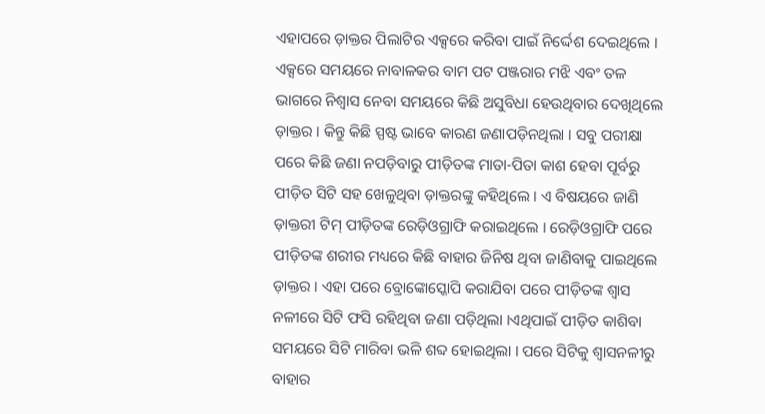ଏହାପରେ ଡ଼ାକ୍ତର ପିଲାଟିର ଏକ୍ସରେ କରିବା ପାଇଁ ନିର୍ଦ୍ଦେଶ ଦେଇଥିଲେ । ଏକ୍ସରେ ସମୟରେ ନାବାଳକର ବାମ ପଟ ପଞ୍ଜରାର ମଝି ଏବଂ ତଳ ଭାଗରେ ନିଶ୍ୱାସ ନେବା ସମୟରେ କିଛି ଅସୁବିଧା ହେଉଥିବାର ଦେଖିଥିଲେ ଡ଼ାକ୍ତର । କିନ୍ତୁ କିଛି ସ୍ପଷ୍ଟ ଭାବେ କାରଣ ଜଣାପଡ଼ିନଥିଲା । ସବୁ ପରୀକ୍ଷା ପରେ କିଛି ଜଣା ନପଡ଼ିବାରୁ ପୀଡ଼ିତଙ୍କ ମାତା-ପିତା କାଶ ହେବା ପୂର୍ବରୁ ପୀଡ଼ିତ ସିଟି ସହ ଖେଳୁଥିବା ଡ଼ାକ୍ତରଙ୍କୁ କହିଥିଲେ । ଏ ବିଷୟରେ ଜାଣି ଡ଼ାକ୍ତରୀ ଟିମ୍ ପୀଡ଼ିତଙ୍କ ରେଡ଼ିଓଗ୍ରାଫି କରାଇଥିଲେ । ରେଡ଼ିଓଗ୍ରାଫି ପରେ ପୀଡ଼ିତଙ୍କ ଶରୀର ମଧ୍ୟରେ କିଛି ବାହାର ଜିନିଷ ଥିବା ଜାଣିବାକୁ ପାଇଥିଲେ ଡ଼ାକ୍ତର । ଏହା ପରେ ବ୍ରୋଙ୍କୋସ୍କୋପି କରାଯିବା ପରେ ପୀଡ଼ିତଙ୍କ ଶ୍ୱାସ ନଳୀରେ ସିଟି ଫସି ରହିଥିବା ଜଣା ପଡ଼ିଥିଲା ।ଏଥିପାଇଁ ପୀଡ଼ିତ କାଶିବା ସମୟରେ ସିଟି ମାରିବା ଭଳି ଶବ୍ଦ ହୋଇଥିଲା । ପରେ ସିଟିକୁ ଶ୍ୱାସନଳୀରୁ ବାହାର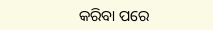କରିବା ପରେ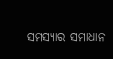ସମସ୍ୟାର ସମାଧାନ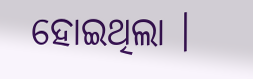ହୋଇଥିଲା ।